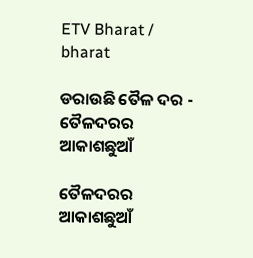ETV Bharat / bharat

ଡରାଉଛି ତୈଳ ଦର - ତୈଳଦରର ଆକାଶଛୁଆଁ

ତୈଳଦରର ଆକାଶଛୁଆଁ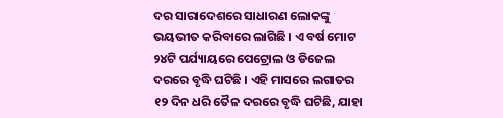ଦର ସାରାଦେଶରେ ସାଧାରଣ ଲୋକଙ୍କୁ ଭୟଭୀତ କରିବାରେ ଲାଗିଛି । ଏ ବର୍ଷ ମୋଟ ୨୪ଟି ପର୍ଯ୍ୟାୟରେ ପେଟ୍ରୋଲ ଓ ଡିଜେଲ ଦରରେ ବୃଦ୍ଧି ଘଟିଛି । ଏହି ମାସରେ ଲଗାତର ୧୨ ଦିନ ଧରି ତୈଳ ଦରରେ ବୃଦ୍ଧି ଘଟିଛି, ଯାହା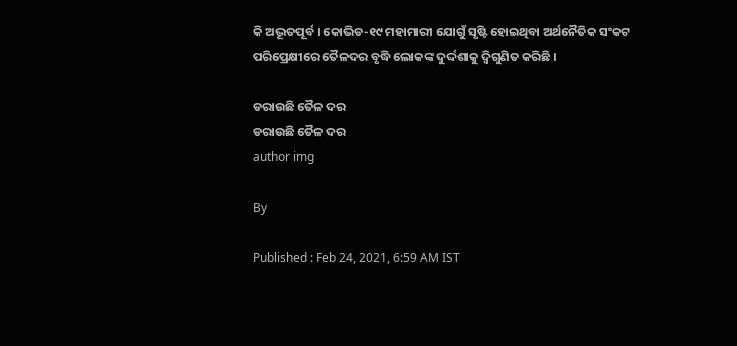କି ଅଦ୍ଭୂତପୂର୍ବ । କୋଭିଡ-୧୯ ମହାମାରୀ ଯୋଗୁଁ ସୃଷ୍ଟି ହୋଇଥିବା ଅର୍ଥନୈତିକ ସଂକଟ ପରିପ୍ରେକ୍ଷୀରେ ତୈଳଦର ବୃଦ୍ଧି ଲୋକଙ୍କ ଦୁର୍ଦ୍ଦଶାକୁ ଦ୍ୱିଗୁଣିତ କରିଛି ।

ଡରାଉଛି ତୈଳ ଦର
ଡରାଉଛି ତୈଳ ଦର
author img

By

Published : Feb 24, 2021, 6:59 AM IST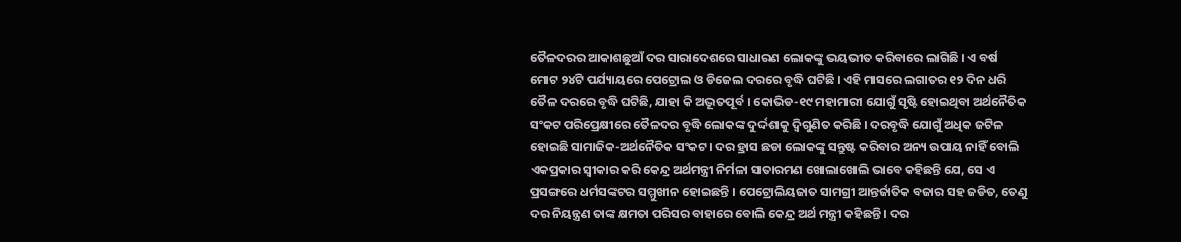ତୈଳଦରର ଆକାଶଛୁଆଁ ଦର ସାରାଦେଶରେ ସାଧାରଣ ଲୋକଙ୍କୁ ଭୟଭୀତ କରିବାରେ ଲାଗିଛି । ଏ ବର୍ଷ ମୋଟ ୨୪ଟି ପର୍ଯ୍ୟାୟରେ ପେଟ୍ରୋଲ ଓ ଡିଜେଲ ଦରରେ ବୃଦ୍ଧି ଘଟିଛି । ଏହି ମାସରେ ଲଗାତର ୧୨ ଦିନ ଧରି ତୈଳ ଦରରେ ବୃଦ୍ଧି ଘଟିଛି, ଯାହା କି ଅଦ୍ଭୂତପୂର୍ବ । କୋଭିଡ-୧୯ ମହାମାରୀ ଯୋଗୁଁ ସୃଷ୍ଟି ହୋଇଥିବା ଅର୍ଥନୈତିକ ସଂକଟ ପରିପ୍ରେକ୍ଷୀରେ ତୈଳଦର ବୃଦ୍ଧି ଲୋକଙ୍କ ଦୁର୍ଦ୍ଦଶାକୁ ଦ୍ୱିଗୁଣିତ କରିଛି । ଦରବୃଦ୍ଧି ଯୋଗୁଁ ଅଧିକ ଜଟିଳ ହୋଇଛି ସାମାଜିକ-ଅର୍ଥନୈତିକ ସଂକଟ। ଦର ହ୍ରାସ ଛଡା ଲୋକଙ୍କୁ ସନ୍ତୁଷ୍ଟ କରିବାର ଅନ୍ୟ ଉପାୟ ନାହିଁ ବୋଲି ଏକପ୍ରକାର ସ୍ୱୀକାର କରି କେନ୍ଦ୍ର ଅର୍ଥମନ୍ତ୍ରୀ ନିର୍ମଳା ସାତାରମଣ ଖୋଲାଖୋଲି ଭାବେ କହିଛନ୍ତି ଯେ, ସେ ଏ ପ୍ରସଙ୍ଗରେ ଧର୍ମସଙ୍କଟର ସମ୍ମୁଖୀନ ହୋଇଛନ୍ତି । ପେଟ୍ରୋଲିୟଜାତ ସାମଗ୍ରୀ ଆନ୍ତର୍ଜାତିକ ବଜାର ସହ ଜଡିତ, ତେଣୁ ଦର ନିୟନ୍ତ୍ରଣ ତାଙ୍କ କ୍ଷମତା ପରିସର ବାହାରେ ବୋଲି କେନ୍ଦ୍ର ଅର୍ଥ ମନ୍ତ୍ରୀ କହିଛନ୍ତି । ଦର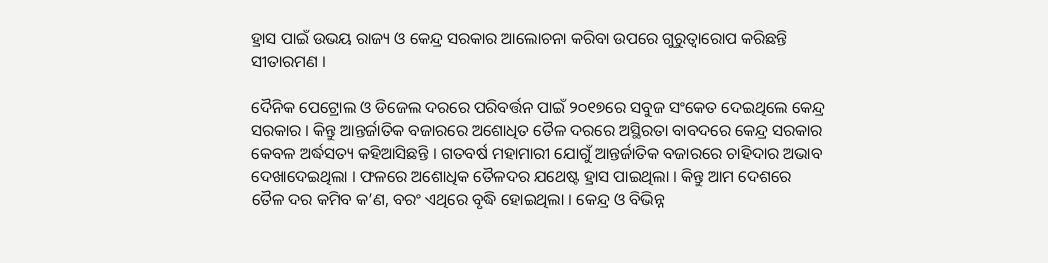ହ୍ରାସ ପାଇଁ ଉଭୟ ରାଜ୍ୟ ଓ କେନ୍ଦ୍ର ସରକାର ଆଲୋଚନା କରିବା ଉପରେ ଗୁରୁତ୍ୱାରୋପ କରିଛନ୍ତି ସୀତାରମଣ ।

ଦୈନିକ ପେଟ୍ରୋଲ ଓ ଡିଜେଲ ଦରରେ ପରିବର୍ତ୍ତନ ପାଇଁ ୨୦୧୭ରେ ସବୁଜ ସଂକେତ ଦେଇଥିଲେ କେନ୍ଦ୍ର ସରକାର । କିନ୍ତୁ ଆନ୍ତର୍ଜାତିକ ବଜାରରେ ଅଶୋଧିତ ତୈଳ ଦରରେ ଅସ୍ଥିରତା ବାବଦରେ କେନ୍ଦ୍ର ସରକାର କେବଳ ଅର୍ଦ୍ଧସତ୍ୟ କହିଆସିଛନ୍ତି । ଗତବର୍ଷ ମହାମାରୀ ଯୋଗୁଁ ଆନ୍ତର୍ଜାତିକ ବଜାରରେ ଚାହିଦାର ଅଭାବ ଦେଖାଦେଇଥିଲା । ଫଳରେ ଅଶୋଧିକ ତୈଳଦର ଯଥେଷ୍ଟ ହ୍ରାସ ପାଇଥିଲା । କିନ୍ତୁ ଆମ ଦେଶରେ ତୈଳ ଦର କମିବ କ’ଣ, ବରଂ ଏଥିରେ ବୃଦ୍ଧି ହୋଇଥିଲା । କେନ୍ଦ୍ର ଓ ବିଭିନ୍ନ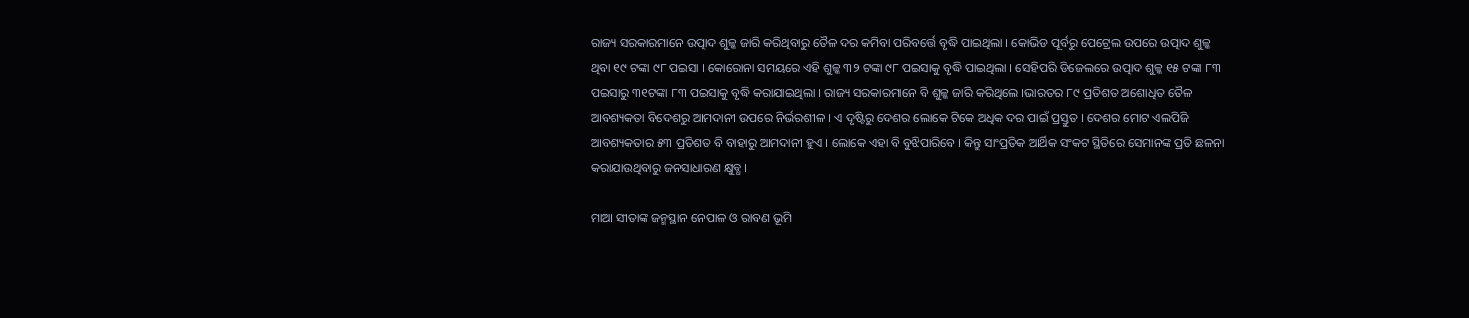ରାଜ୍ୟ ସରକାରମାନେ ଉତ୍ପାଦ ଶୁଳ୍କ ଜାରି କରିଥିବାରୁ ତୈଳ ଦର କମିବା ପରିବର୍ତ୍ତେ ବୃଦ୍ଧି ପାଇଥିଲା । କୋଭିଡ ପୂର୍ବରୁ ପେଟ୍ରେଲ ଉପରେ ଉତ୍ପାଦ ଶୁଳ୍କ ଥିବା ୧୯ ଟଙ୍କା ୯୮ ପଇସା । କୋରୋନା ସମୟରେ ଏହି ଶୁଳ୍କ ୩୨ ଟଙ୍କା ୯୮ ପଇସାକୁ ବୃଦ୍ଧି ପାଇଥିଲା । ସେହିପରି ଡିଜେଲରେ ଉତ୍ପାଦ ଶୁଳ୍କ ୧୫ ଟଙ୍କା ୮୩ ପଇସାରୁ ୩୧ଟଙ୍କା ୮୩ ପଇସାକୁ ବୃଦ୍ଧି କରାଯାଇଥିଲା । ରାଜ୍ୟ ସରକାରମାନେ ବି ଶୁଳ୍କ ଜାରି କରିଥିଲେ ।ଭାରତର ୮୯ ପ୍ରତିଶତ ଅଶୋଧିତ ତୈଳ ଆବଶ୍ୟକତା ବିଦେଶରୁ ଆମଦାନୀ ଉପରେ ନିର୍ଭରଶୀଳ । ଏ ଦୃଷ୍ଟିରୁ ଦେଶର ଲୋକେ ଟିକେ ଅଧିକ ଦର ପାଇଁ ପ୍ରସ୍ତୁତ । ଦେଶର ମୋଟ ଏଲପିଜି ଆବଶ୍ୟକତାର ୫୩ ପ୍ରତିଶତ ବି ବାହାରୁ ଆମଦାନୀ ହୁଏ । ଲୋକେ ଏହା ବି ବୁଝିପାରିବେ । କିନ୍ତୁ ସାଂପ୍ରତିକ ଆର୍ଥିକ ସଂକଟ ସ୍ଥିତିରେ ସେମାନଙ୍କ ପ୍ରତି ଛଳନା କରାଯାଉଥିବାରୁ ଜନସାଧାରଣ କ୍ଷୁବ୍ଧ ।

ମାଆ ସୀତାଙ୍କ ଜନ୍ମସ୍ଥାନ ନେପାଳ ଓ ରାବଣ ଭୂମି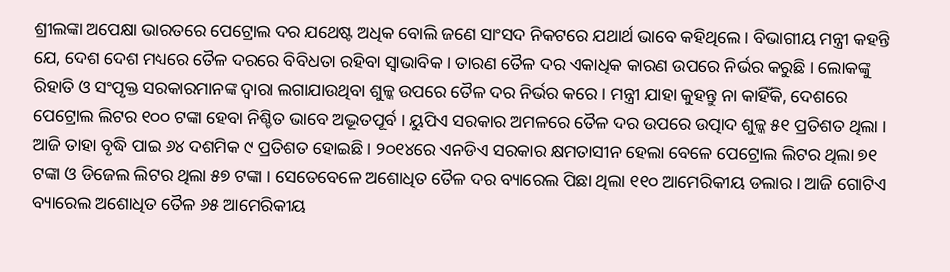ଶ୍ରୀଲଙ୍କା ଅପେକ୍ଷା ଭାରତରେ ପେଟ୍ରୋଲ ଦର ଯଥେଷ୍ଟ ଅଧିକ ବୋଲି ଜଣେ ସାଂସଦ ନିକଟରେ ଯଥାର୍ଥ ଭାବେ କହିଥିଲେ । ବିଭାଗୀୟ ମନ୍ତ୍ରୀ କହନ୍ତି ଯେ, ଦେଶ ଦେଶ ମଧ୍ୟରେ ତୈଳ ଦରରେ ବିବିଧତା ରହିବା ସ୍ୱାଭାବିକ । ତାରଣ ତୈଳ ଦର ଏକାଧିକ କାରଣ ଉପରେ ନିର୍ଭର କରୁଛି । ଲୋକଙ୍କୁ ରିହାତି ଓ ସଂପୃକ୍ତ ସରକାରମାନଙ୍କ ଦ୍ୱାରା ଲଗାଯାଉଥିବା ଶୁଳ୍କ ଉପରେ ତୈଳ ଦର ନିର୍ଭର କରେ । ମନ୍ତ୍ରୀ ଯାହା କୁହନ୍ତୁ ନା କାହିଁକି, ଦେଶରେ ପେଟ୍ରୋଲ ଲିଟର ୧୦୦ ଟଙ୍କା ହେବା ନିଶ୍ଚିତ ଭାବେ ଅଦ୍ଭୂତପୂର୍ବ । ୟୁପିଏ ସରକାର ଅମଳରେ ତୈଳ ଦର ଉପରେ ଉତ୍ପାଦ ଶୁଳ୍କ ୫୧ ପ୍ରତିଶତ ଥିଲା । ଆଜି ତାହା ବୃଦ୍ଧି ପାଇ ୬୪ ଦଶମିକ ୯ ପ୍ରତିଶତ ହୋଇଛି । ୨୦୧୪ରେ ଏନଡିଏ ସରକାର କ୍ଷମତାସୀନ ହେଲା ବେଳେ ପେଟ୍ରୋଲ ଲିଟର ଥିଲା ୭୧ ଟଙ୍କା ଓ ଡିଜେଲ ଲିଟର ଥିଲା ୫୭ ଟଙ୍କା । ସେତେବେଳେ ଅଶୋଧିତ ତୈଳ ଦର ବ୍ୟାରେଲ ପିଛା ଥିଲା ୧୧୦ ଆମେରିକୀୟ ଡଲାର । ଆଜି ଗୋଟିଏ ବ୍ୟାରେଲ ଅଶୋଧିତ ତୈଳ ୬୫ ଆମେରିକୀୟ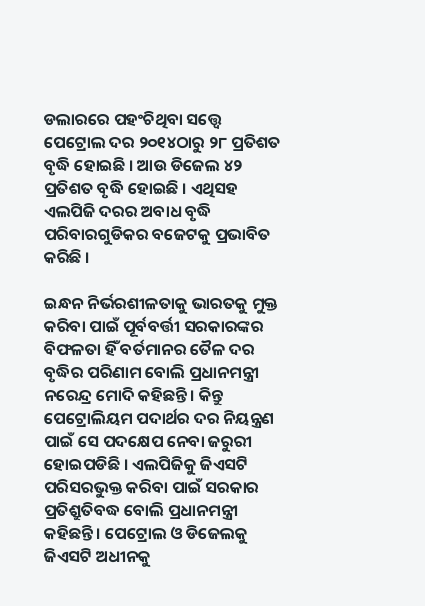ଡଲାରରେ ପହଂଚିଥିବା ସତ୍ତ୍ୱେ ପେଟ୍ରୋଲ ଦର ୨୦୧୪ଠାରୁ ୨୮ ପ୍ରତିଶତ ବୃଦ୍ଧି ହୋଇଛି । ଆଉ ଡିଜେଲ ୪୨ ପ୍ରତିଶତ ବୃଦ୍ଧି ହୋଇଛି । ଏଥିସହ ଏଲପିଜି ଦରର ଅବାଧ ବୃଦ୍ଧି ପରିବାରଗୁଡିକର ବଜେଟକୁ ପ୍ରଭାବିତ କରିଛି ।

ଇନ୍ଧନ ନିର୍ଭରଶୀଳତାକୁ ଭାରତକୁ ମୁକ୍ତ କରିବା ପାଇଁ ପୂର୍ବବର୍ତ୍ତୀ ସରକାରଙ୍କର ବିଫଳତା ହିଁ ବର୍ତମାନର ତୈଳ ଦର ବୃଦ୍ଧିର ପରିଣାମ ବୋଲି ପ୍ରଧାନମନ୍ତ୍ରୀ ନରେନ୍ଦ୍ର ମୋଦି କହିଛନ୍ତି । କିନ୍ତୁ ପେଟ୍ରୋଲିୟମ ପଦାର୍ଥର ଦର ନିୟନ୍ତ୍ରଣ ପାଇଁ ସେ ପଦକ୍ଷେପ ନେବା ଜରୁରୀ ହୋଇପଡିଛି । ଏଲପିଜିକୁ ଜିଏସଟି ପରିସରଭୁକ୍ତ କରିବା ପାଇଁ ସରକାର ପ୍ରତିଶ୍ରୁତିବଦ୍ଧ ବୋଲି ପ୍ରଧାନମନ୍ତ୍ରୀ କହିଛନ୍ତି । ପେଟ୍ରୋଲ ଓ ଡିଜେଲକୁ ଜିଏସଟି ଅଧୀନକୁ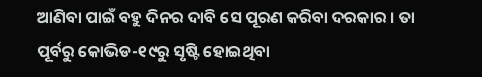ଆଣିବା ପାଇଁ ବହୁ ଦିନର ଦାବି ସେ ପୂରଣ କରିବା ଦରକାର । ତା ପୂର୍ବରୁ କୋଭିଡ-୧୯ରୁ ସୃଷ୍ଟି ହୋଇଥିବା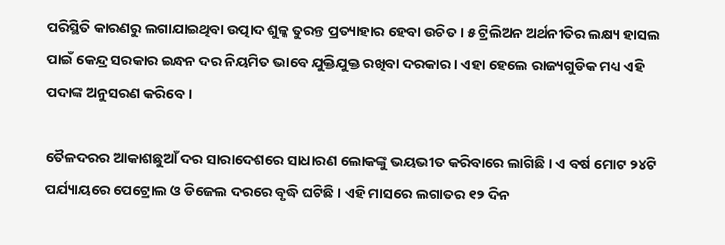ପରିସ୍ଥିତି କାରଣରୁ ଲଗାଯାଇଥିବା ଉତ୍ପାଦ ଶୁଳ୍କ ତୁରନ୍ତ ପ୍ରତ୍ୟାହାର ହେବା ଉଚିତ । ୫ ଟ୍ରିଲିଅନ ଅର୍ଥନୀତିର ଲକ୍ଷ୍ୟ ହାସଲ ପାଇଁ କେନ୍ଦ୍ର ସରକାର ଇନ୍ଧନ ଦର ନିୟମିତ ଭାବେ ଯୁକ୍ତିଯୁକ୍ତ ରଖିବା ଦରକାର । ଏହା ହେଲେ ରାଜ୍ୟଗୁଡିକ ମଧ୍ୟ ଏହି ପଦାଙ୍କ ଅନୁସରଣ କରିବେ ।

ତୈଳଦରର ଆକାଶଛୁଆଁ ଦର ସାରାଦେଶରେ ସାଧାରଣ ଲୋକଙ୍କୁ ଭୟଭୀତ କରିବାରେ ଲାଗିଛି । ଏ ବର୍ଷ ମୋଟ ୨୪ଟି ପର୍ଯ୍ୟାୟରେ ପେଟ୍ରୋଲ ଓ ଡିଜେଲ ଦରରେ ବୃଦ୍ଧି ଘଟିଛି । ଏହି ମାସରେ ଲଗାତର ୧୨ ଦିନ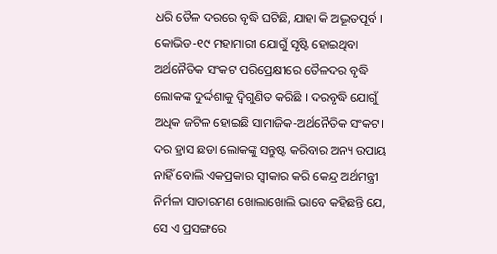ଧରି ତୈଳ ଦରରେ ବୃଦ୍ଧି ଘଟିଛି, ଯାହା କି ଅଦ୍ଭୂତପୂର୍ବ । କୋଭିଡ-୧୯ ମହାମାରୀ ଯୋଗୁଁ ସୃଷ୍ଟି ହୋଇଥିବା ଅର୍ଥନୈତିକ ସଂକଟ ପରିପ୍ରେକ୍ଷୀରେ ତୈଳଦର ବୃଦ୍ଧି ଲୋକଙ୍କ ଦୁର୍ଦ୍ଦଶାକୁ ଦ୍ୱିଗୁଣିତ କରିଛି । ଦରବୃଦ୍ଧି ଯୋଗୁଁ ଅଧିକ ଜଟିଳ ହୋଇଛି ସାମାଜିକ-ଅର୍ଥନୈତିକ ସଂକଟ। ଦର ହ୍ରାସ ଛଡା ଲୋକଙ୍କୁ ସନ୍ତୁଷ୍ଟ କରିବାର ଅନ୍ୟ ଉପାୟ ନାହିଁ ବୋଲି ଏକପ୍ରକାର ସ୍ୱୀକାର କରି କେନ୍ଦ୍ର ଅର୍ଥମନ୍ତ୍ରୀ ନିର୍ମଳା ସାତାରମଣ ଖୋଲାଖୋଲି ଭାବେ କହିଛନ୍ତି ଯେ, ସେ ଏ ପ୍ରସଙ୍ଗରେ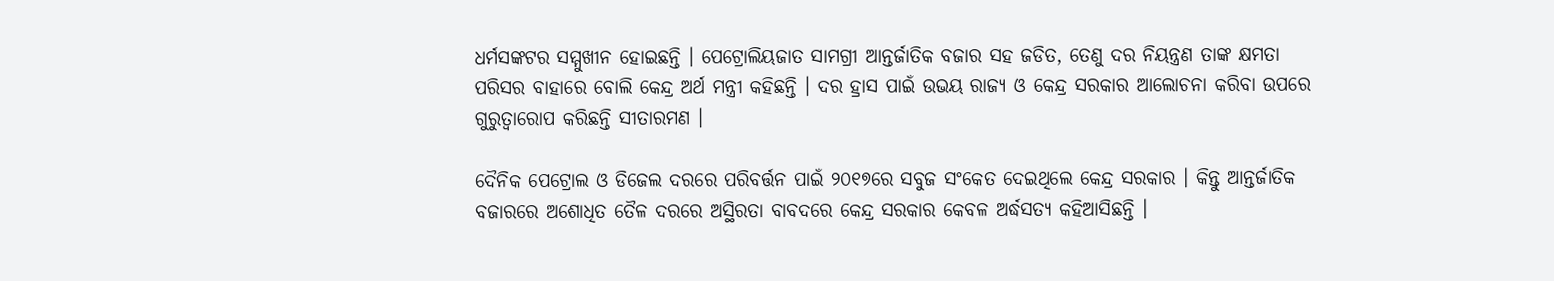ଧର୍ମସଙ୍କଟର ସମ୍ମୁଖୀନ ହୋଇଛନ୍ତି । ପେଟ୍ରୋଲିୟଜାତ ସାମଗ୍ରୀ ଆନ୍ତର୍ଜାତିକ ବଜାର ସହ ଜଡିତ, ତେଣୁ ଦର ନିୟନ୍ତ୍ରଣ ତାଙ୍କ କ୍ଷମତା ପରିସର ବାହାରେ ବୋଲି କେନ୍ଦ୍ର ଅର୍ଥ ମନ୍ତ୍ରୀ କହିଛନ୍ତି । ଦର ହ୍ରାସ ପାଇଁ ଉଭୟ ରାଜ୍ୟ ଓ କେନ୍ଦ୍ର ସରକାର ଆଲୋଚନା କରିବା ଉପରେ ଗୁରୁତ୍ୱାରୋପ କରିଛନ୍ତି ସୀତାରମଣ ।

ଦୈନିକ ପେଟ୍ରୋଲ ଓ ଡିଜେଲ ଦରରେ ପରିବର୍ତ୍ତନ ପାଇଁ ୨୦୧୭ରେ ସବୁଜ ସଂକେତ ଦେଇଥିଲେ କେନ୍ଦ୍ର ସରକାର । କିନ୍ତୁ ଆନ୍ତର୍ଜାତିକ ବଜାରରେ ଅଶୋଧିତ ତୈଳ ଦରରେ ଅସ୍ଥିରତା ବାବଦରେ କେନ୍ଦ୍ର ସରକାର କେବଳ ଅର୍ଦ୍ଧସତ୍ୟ କହିଆସିଛନ୍ତି ।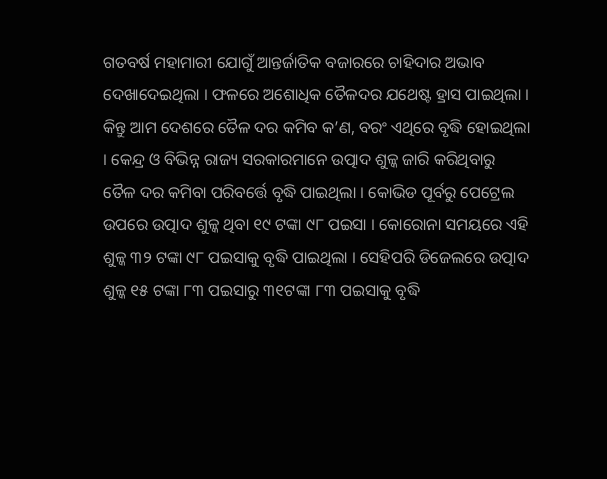ଗତବର୍ଷ ମହାମାରୀ ଯୋଗୁଁ ଆନ୍ତର୍ଜାତିକ ବଜାରରେ ଚାହିଦାର ଅଭାବ ଦେଖାଦେଇଥିଲା । ଫଳରେ ଅଶୋଧିକ ତୈଳଦର ଯଥେଷ୍ଟ ହ୍ରାସ ପାଇଥିଲା । କିନ୍ତୁ ଆମ ଦେଶରେ ତୈଳ ଦର କମିବ କ’ଣ, ବରଂ ଏଥିରେ ବୃଦ୍ଧି ହୋଇଥିଲା । କେନ୍ଦ୍ର ଓ ବିଭିନ୍ନ ରାଜ୍ୟ ସରକାରମାନେ ଉତ୍ପାଦ ଶୁଳ୍କ ଜାରି କରିଥିବାରୁ ତୈଳ ଦର କମିବା ପରିବର୍ତ୍ତେ ବୃଦ୍ଧି ପାଇଥିଲା । କୋଭିଡ ପୂର୍ବରୁ ପେଟ୍ରେଲ ଉପରେ ଉତ୍ପାଦ ଶୁଳ୍କ ଥିବା ୧୯ ଟଙ୍କା ୯୮ ପଇସା । କୋରୋନା ସମୟରେ ଏହି ଶୁଳ୍କ ୩୨ ଟଙ୍କା ୯୮ ପଇସାକୁ ବୃଦ୍ଧି ପାଇଥିଲା । ସେହିପରି ଡିଜେଲରେ ଉତ୍ପାଦ ଶୁଳ୍କ ୧୫ ଟଙ୍କା ୮୩ ପଇସାରୁ ୩୧ଟଙ୍କା ୮୩ ପଇସାକୁ ବୃଦ୍ଧି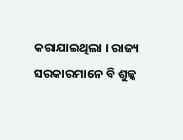କରାଯାଇଥିଲା । ରାଜ୍ୟ ସରକାରମାନେ ବି ଶୁଳ୍କ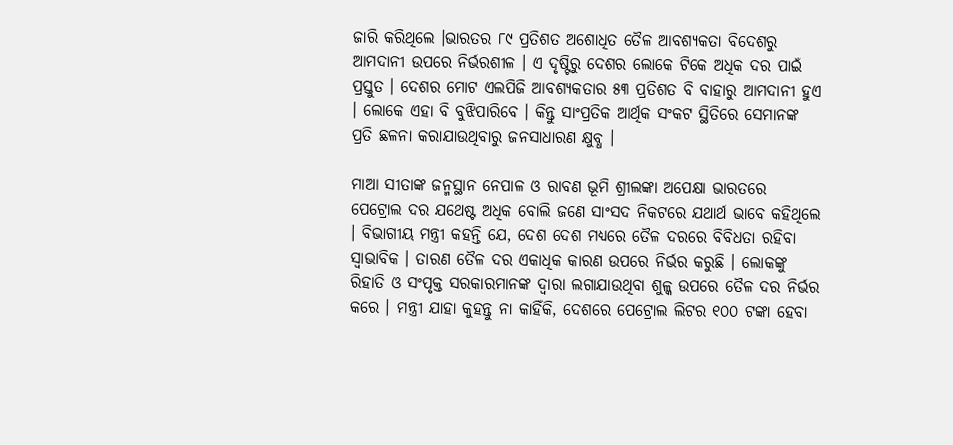ଜାରି କରିଥିଲେ ।ଭାରତର ୮୯ ପ୍ରତିଶତ ଅଶୋଧିତ ତୈଳ ଆବଶ୍ୟକତା ବିଦେଶରୁ ଆମଦାନୀ ଉପରେ ନିର୍ଭରଶୀଳ । ଏ ଦୃଷ୍ଟିରୁ ଦେଶର ଲୋକେ ଟିକେ ଅଧିକ ଦର ପାଇଁ ପ୍ରସ୍ତୁତ । ଦେଶର ମୋଟ ଏଲପିଜି ଆବଶ୍ୟକତାର ୫୩ ପ୍ରତିଶତ ବି ବାହାରୁ ଆମଦାନୀ ହୁଏ । ଲୋକେ ଏହା ବି ବୁଝିପାରିବେ । କିନ୍ତୁ ସାଂପ୍ରତିକ ଆର୍ଥିକ ସଂକଟ ସ୍ଥିତିରେ ସେମାନଙ୍କ ପ୍ରତି ଛଳନା କରାଯାଉଥିବାରୁ ଜନସାଧାରଣ କ୍ଷୁବ୍ଧ ।

ମାଆ ସୀତାଙ୍କ ଜନ୍ମସ୍ଥାନ ନେପାଳ ଓ ରାବଣ ଭୂମି ଶ୍ରୀଲଙ୍କା ଅପେକ୍ଷା ଭାରତରେ ପେଟ୍ରୋଲ ଦର ଯଥେଷ୍ଟ ଅଧିକ ବୋଲି ଜଣେ ସାଂସଦ ନିକଟରେ ଯଥାର୍ଥ ଭାବେ କହିଥିଲେ । ବିଭାଗୀୟ ମନ୍ତ୍ରୀ କହନ୍ତି ଯେ, ଦେଶ ଦେଶ ମଧ୍ୟରେ ତୈଳ ଦରରେ ବିବିଧତା ରହିବା ସ୍ୱାଭାବିକ । ତାରଣ ତୈଳ ଦର ଏକାଧିକ କାରଣ ଉପରେ ନିର୍ଭର କରୁଛି । ଲୋକଙ୍କୁ ରିହାତି ଓ ସଂପୃକ୍ତ ସରକାରମାନଙ୍କ ଦ୍ୱାରା ଲଗାଯାଉଥିବା ଶୁଳ୍କ ଉପରେ ତୈଳ ଦର ନିର୍ଭର କରେ । ମନ୍ତ୍ରୀ ଯାହା କୁହନ୍ତୁ ନା କାହିଁକି, ଦେଶରେ ପେଟ୍ରୋଲ ଲିଟର ୧୦୦ ଟଙ୍କା ହେବା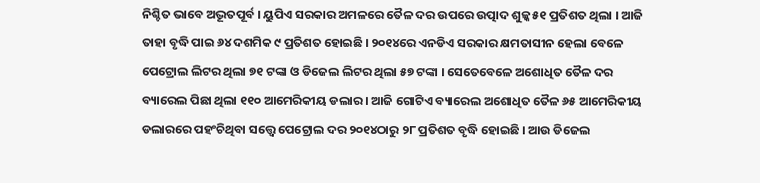ନିଶ୍ଚିତ ଭାବେ ଅଦ୍ଭୂତପୂର୍ବ । ୟୁପିଏ ସରକାର ଅମଳରେ ତୈଳ ଦର ଉପରେ ଉତ୍ପାଦ ଶୁଳ୍କ ୫୧ ପ୍ରତିଶତ ଥିଲା । ଆଜି ତାହା ବୃଦ୍ଧି ପାଇ ୬୪ ଦଶମିକ ୯ ପ୍ରତିଶତ ହୋଇଛି । ୨୦୧୪ରେ ଏନଡିଏ ସରକାର କ୍ଷମତାସୀନ ହେଲା ବେଳେ ପେଟ୍ରୋଲ ଲିଟର ଥିଲା ୭୧ ଟଙ୍କା ଓ ଡିଜେଲ ଲିଟର ଥିଲା ୫୭ ଟଙ୍କା । ସେତେବେଳେ ଅଶୋଧିତ ତୈଳ ଦର ବ୍ୟାରେଲ ପିଛା ଥିଲା ୧୧୦ ଆମେରିକୀୟ ଡଲାର । ଆଜି ଗୋଟିଏ ବ୍ୟାରେଲ ଅଶୋଧିତ ତୈଳ ୬୫ ଆମେରିକୀୟ ଡଲାରରେ ପହଂଚିଥିବା ସତ୍ତ୍ୱେ ପେଟ୍ରୋଲ ଦର ୨୦୧୪ଠାରୁ ୨୮ ପ୍ରତିଶତ ବୃଦ୍ଧି ହୋଇଛି । ଆଉ ଡିଜେଲ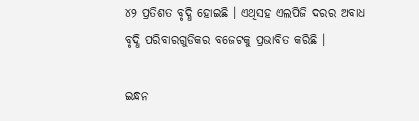୪୨ ପ୍ରତିଶତ ବୃଦ୍ଧି ହୋଇଛି । ଏଥିସହ ଏଲପିଜି ଦରର ଅବାଧ ବୃଦ୍ଧି ପରିବାରଗୁଡିକର ବଜେଟକୁ ପ୍ରଭାବିତ କରିଛି ।

ଇନ୍ଧନ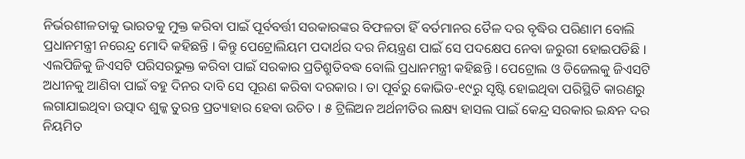ନିର୍ଭରଶୀଳତାକୁ ଭାରତକୁ ମୁକ୍ତ କରିବା ପାଇଁ ପୂର୍ବବର୍ତ୍ତୀ ସରକାରଙ୍କର ବିଫଳତା ହିଁ ବର୍ତମାନର ତୈଳ ଦର ବୃଦ୍ଧିର ପରିଣାମ ବୋଲି ପ୍ରଧାନମନ୍ତ୍ରୀ ନରେନ୍ଦ୍ର ମୋଦି କହିଛନ୍ତି । କିନ୍ତୁ ପେଟ୍ରୋଲିୟମ ପଦାର୍ଥର ଦର ନିୟନ୍ତ୍ରଣ ପାଇଁ ସେ ପଦକ୍ଷେପ ନେବା ଜରୁରୀ ହୋଇପଡିଛି । ଏଲପିଜିକୁ ଜିଏସଟି ପରିସରଭୁକ୍ତ କରିବା ପାଇଁ ସରକାର ପ୍ରତିଶ୍ରୁତିବଦ୍ଧ ବୋଲି ପ୍ରଧାନମନ୍ତ୍ରୀ କହିଛନ୍ତି । ପେଟ୍ରୋଲ ଓ ଡିଜେଲକୁ ଜିଏସଟି ଅଧୀନକୁ ଆଣିବା ପାଇଁ ବହୁ ଦିନର ଦାବି ସେ ପୂରଣ କରିବା ଦରକାର । ତା ପୂର୍ବରୁ କୋଭିଡ-୧୯ରୁ ସୃଷ୍ଟି ହୋଇଥିବା ପରିସ୍ଥିତି କାରଣରୁ ଲଗାଯାଇଥିବା ଉତ୍ପାଦ ଶୁଳ୍କ ତୁରନ୍ତ ପ୍ରତ୍ୟାହାର ହେବା ଉଚିତ । ୫ ଟ୍ରିଲିଅନ ଅର୍ଥନୀତିର ଲକ୍ଷ୍ୟ ହାସଲ ପାଇଁ କେନ୍ଦ୍ର ସରକାର ଇନ୍ଧନ ଦର ନିୟମିତ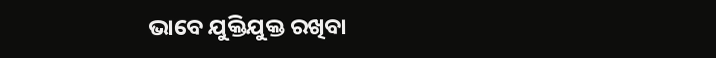ଭାବେ ଯୁକ୍ତିଯୁକ୍ତ ରଖିବା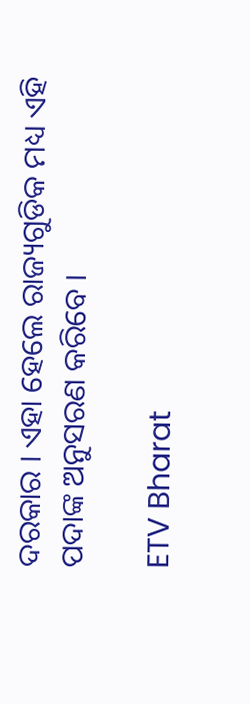ଦରକାର । ଏହା ହେଲେ ରାଜ୍ୟଗୁଡିକ ମଧ୍ୟ ଏହି ପଦାଙ୍କ ଅନୁସରଣ କରିବେ ।

ETV Bharat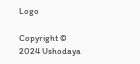Logo

Copyright © 2024 Ushodaya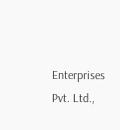Enterprises Pvt. Ltd.,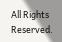All Rights Reserved.